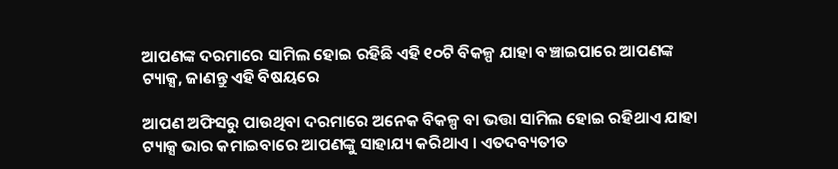ଆପଣଙ୍କ ଦରମାରେ ସାମିଲ ହୋଇ ରହିଛି ଏହି ୧୦ଟି ବିକଳ୍ପ ଯାହା ବଞ୍ଚାଇପାରେ ଆପଣଙ୍କ ଟ୍ୟାକ୍ସ, ଜାଣନ୍ତୁ ଏହି ବିଷୟରେ

ଆପଣ ଅଫିସରୁ ପାଉଥିବା ଦରମାରେ ଅନେକ ବିକଳ୍ପ ବା ଭତ୍ତା ସାମିଲ ହୋଇ ରହିଥାଏ ଯାହା ଟ୍ୟାକ୍ସ ଭାର କମାଇବାରେ ଆପଣଙ୍କୁ ସାହାଯ୍ୟ କରିଥାଏ । ଏତଦବ୍ୟତୀତ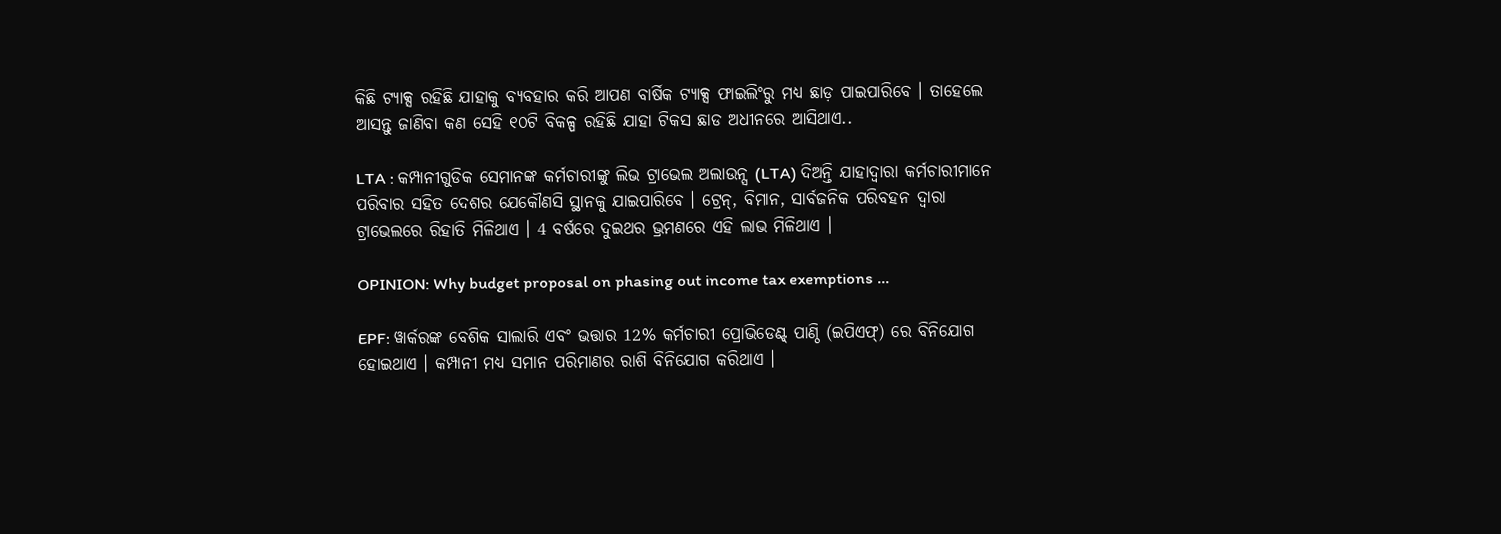କିଛି ଟ୍ୟାକ୍ସ ରହିଛି ଯାହାକୁ ବ୍ୟବହାର କରି ଆପଣ ବାର୍ଷିକ ଟ୍ୟାକ୍ସ ଫାଇଲିଂରୁ ମଧ୍ୟ ଛାଡ଼ ପାଇପାରିବେ । ତାହେଲେ ଆସନ୍ତୁ ଜାଣିବା କଣ ସେହି ୧୦ଟି ବିକଳ୍ପ ରହିଛି ଯାହା ଟିକସ ଛାଡ ଅଧୀନରେ ଆସିଥାଏ..

LTA : କମ୍ପାନୀଗୁଡିକ ସେମାନଙ୍କ କର୍ମଚାରୀଙ୍କୁ ଲିଭ ଟ୍ରାଭେଲ ଅଲାଉନ୍ସ (LTA) ଦିଅନ୍ତି ଯାହାଦ୍ୱାରା କର୍ମଚାରୀମାନେ ପରିବାର ସହିତ ଦେଶର ଯେକୌଣସି ସ୍ଥାନକୁ ଯାଇପାରିବେ । ଟ୍ରେନ୍, ବିମାନ, ସାର୍ବଜନିକ ପରିବହନ ଦ୍ଵାରା ଟ୍ରାଭେଲରେ ରିହାତି ମିଳିଥାଏ । 4 ବର୍ଷରେ ଦୁଇଥର ଭ୍ରମଣରେ ଏହି ଲାଭ ମିଳିଥାଏ ।

OPINION: Why budget proposal on phasing out income tax exemptions ...

EPF: ୱାର୍କରଙ୍କ ବେଶିକ ସାଲାରି ଏବଂ ଭତ୍ତାର 12% କର୍ମଚାରୀ ପ୍ରୋଭିଡେଣ୍ଟ୍ ପାଣ୍ଠି (ଇପିଏଫ୍) ରେ ବିନିଯୋଗ ହୋଇଥାଏ । କମ୍ପାନୀ ମଧ୍ୟ ସମାନ ପରିମାଣର ରାଶି ବିନିଯୋଗ କରିଥାଏ ।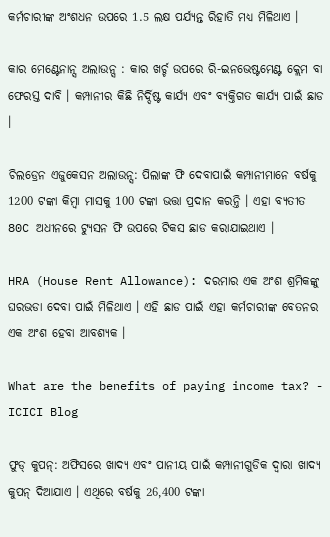କର୍ମଚାରୀଙ୍କ ଅଂଶଧନ ଉପରେ 1.5 ଲକ୍ଷ ପର୍ଯ୍ୟନ୍ତ ରିହାତି ମଧ୍ୟ ମିଳିଥାଏ ।

କାର ମେଣ୍ଟେନାନ୍ସ ଅଲାଉନ୍ସ : କାର ଖର୍ଚ୍ଚ ଉପରେ ରି-ଇନଭେଷ୍ଟମେଣ୍ଟ କ୍ଲେମ ବା ଫେରସ୍ତ ଦାବି । କମ୍ପାନୀର କିଛି ନିର୍ଦ୍ଦିଷ୍ଟ କାର୍ଯ୍ୟ ଏବଂ ବ୍ୟକ୍ତିଗତ କାର୍ଯ୍ୟ ପାଇଁ ଛାଡ ।

ଚିଲଡ୍ରେନ ଏଜୁକେସନ ଅଲାଉନ୍ସ: ପିଲାଙ୍କ ଫି ଦେବାପାଇଁ କମ୍ପାନୀମାନେ ବର୍ଷକୁ 1200 ଟଙ୍କା କିମ୍ବା ମାସକୁ 100 ଟଙ୍କା ଭତ୍ତା ପ୍ରଦାନ କରନ୍ତି । ଏହା ବ୍ୟତୀତ 80C ଅଧୀନରେ ଟ୍ୟୁସନ ଫି ଉପରେ ଟିକସ ଛାଡ କରାଯାଇଥାଏ ।

HRA (House Rent Allowance): ଦରମାର ଏକ ଅଂଶ ଶ୍ରମିକଙ୍କୁ ଘରଭଡା ଦେବା ପାଇଁ ମିଳିଥାଏ । ଏହି ଛାଡ ପାଇଁ ଏହା କର୍ମଚାରୀଙ୍କ ବେତନର ଏକ ଅଂଶ ହେବା ଆବଶ୍ୟକ ।

What are the benefits of paying income tax? - ICICI Blog

ଫୁଡ୍ କୁପନ୍: ଅଫିସରେ ଖାଦ୍ୟ ଏବଂ ପାନୀୟ ପାଇଁ କମ୍ପାନୀଗୁଡିକ ଦ୍ୱାରା ଖାଦ୍ୟ କୁପନ୍ ଦିଆଯାଏ । ଏଥିରେ ବର୍ଷକୁ 26,400 ଟଙ୍କା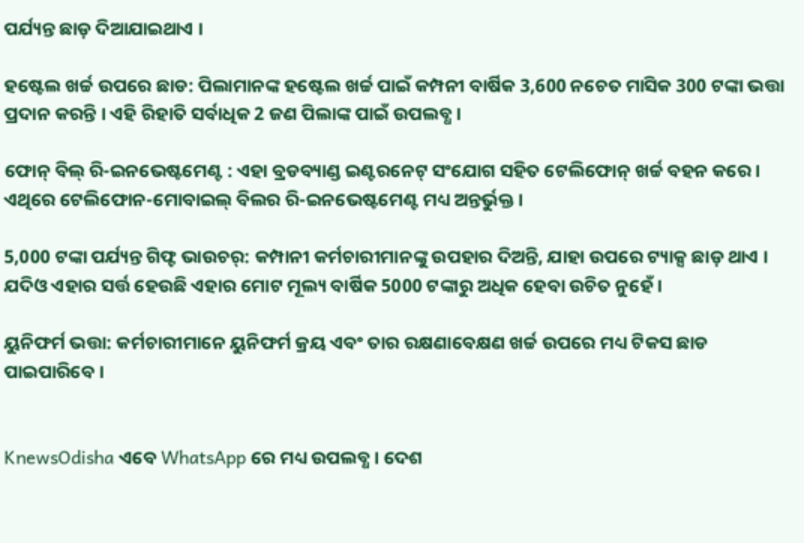ପର୍ଯ୍ୟନ୍ତ ଛାଡ଼ ଦିଆଯାଇଥାଏ ।

ହଷ୍ଟେଲ ଖର୍ଚ୍ଚ ଉପରେ ଛାଡ: ପିଲାମାନଙ୍କ ହଷ୍ଟେଲ ଖର୍ଚ୍ଚ ପାଇଁ କମ୍ପନୀ ବାର୍ଷିକ 3,600 ନଚେତ ମାସିକ 300 ଟଙ୍କା ଭତ୍ତା ପ୍ରଦାନ କରନ୍ତି । ଏହି ରିହାତି ସର୍ବାଧିକ 2 ଜଣ ପିଲାଙ୍କ ପାଇଁ ଉପଲବ୍ଧ ।

ଫୋନ୍ ବିଲ୍ ରି-ଇନଭେଷ୍ଟମେଣ୍ଟ : ଏହା ବ୍ରଡବ୍ୟାଣ୍ଡ ଇଣ୍ଟରନେଟ୍ ସଂଯୋଗ ସହିତ ଟେଲିଫୋନ୍ ଖର୍ଚ୍ଚ ବହନ କରେ । ଏଥିରେ ଟେଲିଫୋନ-ମୋବାଇଲ୍ ବିଲର ରି-ଇନଭେଷ୍ଟମେଣ୍ଟ ମଧ୍ୟ ଅନ୍ତର୍ଭୁକ୍ତ ।

5,000 ଟଙ୍କା ପର୍ଯ୍ୟନ୍ତ ଗିଫ୍ଟ ଭାଉଚର୍: କମ୍ପାନୀ କର୍ମଚାରୀମାନଙ୍କୁ ଉପହାର ଦିଅନ୍ତି, ଯାହା ଉପରେ ଟ୍ୟାକ୍ସ ଛାଡ଼ ଥାଏ । ଯଦିଓ ଏହାର ସର୍ତ୍ତ ହେଉଛି ଏହାର ମୋଟ ମୂଲ୍ୟ ବାର୍ଷିକ 5000 ଟଙ୍କାରୁ ଅଧିକ ହେବା ଉଚିତ ନୁହେଁ ।

ୟୁନିଫର୍ମ ଭତ୍ତା: କର୍ମଚାରୀମାନେ ୟୁନିଫର୍ମ କ୍ରୟ ଏବଂ ତାର ରକ୍ଷଣାବେକ୍ଷଣ ଖର୍ଚ୍ଚ ଉପରେ ମଧ୍ୟ ଟିକସ ଛାଡ ପାଇପାରିବେ ।


KnewsOdisha ଏବେ WhatsApp ରେ ମଧ୍ୟ ଉପଲବ୍ଧ । ଦେଶ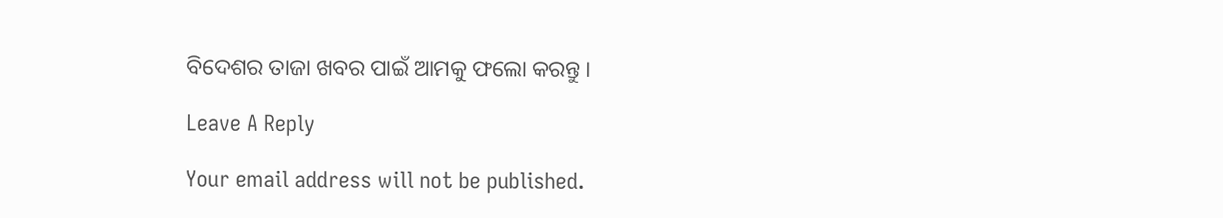ବିଦେଶର ତାଜା ଖବର ପାଇଁ ଆମକୁ ଫଲୋ କରନ୍ତୁ ।

Leave A Reply

Your email address will not be published.